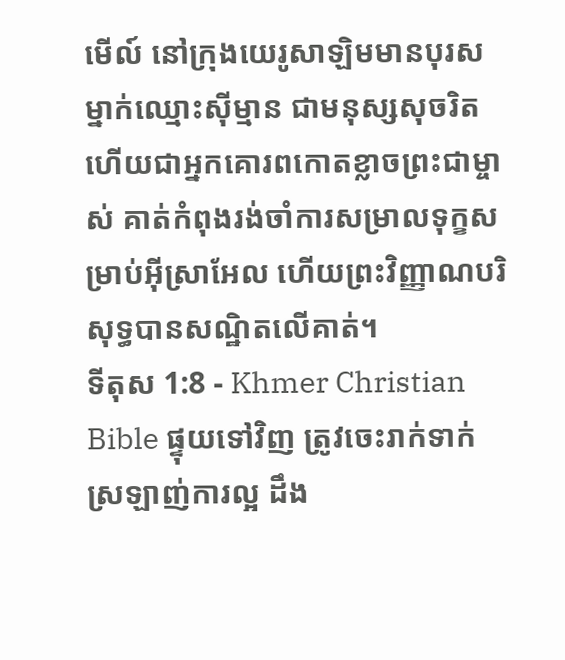មើល៍ នៅក្រុងយេរូសាឡិមមានបុរសម្នាក់ឈ្មោះស៊ីម្មាន ជាមនុស្សសុចរិត ហើយជាអ្នកគោរពកោតខ្លាចព្រះជាម្ចាស់ គាត់កំពុងរង់ចាំការសម្រាលទុក្ខសម្រាប់អ៊ីស្រាអែល ហើយព្រះវិញ្ញាណបរិសុទ្ធបានសណ្ឋិតលើគាត់។
ទីតុស 1:8 - Khmer Christian Bible ផ្ទុយទៅវិញ ត្រូវចេះរាក់ទាក់ ស្រឡាញ់ការល្អ ដឹង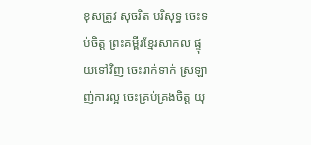ខុសត្រូវ សុចរិត បរិសុទ្ធ ចេះទប់ចិត្ត ព្រះគម្ពីរខ្មែរសាកល ផ្ទុយទៅវិញ ចេះរាក់ទាក់ ស្រឡាញ់ការល្អ ចេះគ្រប់គ្រងចិត្ត យុ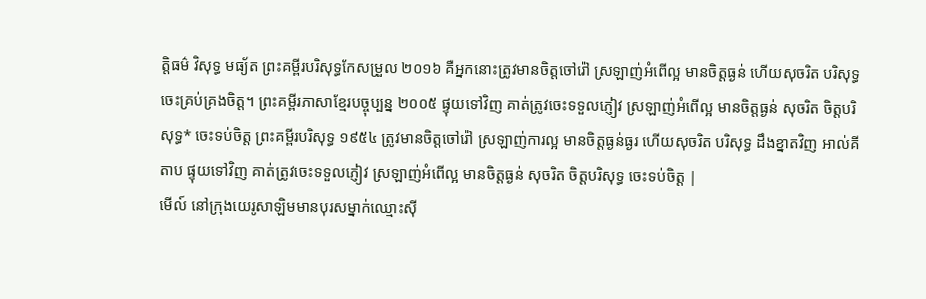ត្តិធម៌ វិសុទ្ធ មធ្យ័ត ព្រះគម្ពីរបរិសុទ្ធកែសម្រួល ២០១៦ គឺអ្នកនោះត្រូវមានចិត្តចៅរ៉ៅ ស្រឡាញ់អំពើល្អ មានចិត្តធ្ងន់ ហើយសុចរិត បរិសុទ្ធ ចេះគ្រប់គ្រងចិត្ត។ ព្រះគម្ពីរភាសាខ្មែរបច្ចុប្បន្ន ២០០៥ ផ្ទុយទៅវិញ គាត់ត្រូវចេះទទួលភ្ញៀវ ស្រឡាញ់អំពើល្អ មានចិត្តធ្ងន់ សុចរិត ចិត្តបរិសុទ្ធ* ចេះទប់ចិត្ត ព្រះគម្ពីរបរិសុទ្ធ ១៩៥៤ ត្រូវមានចិត្តចៅរ៉ៅ ស្រឡាញ់ការល្អ មានចិត្តធ្ងន់ធ្ងរ ហើយសុចរិត បរិសុទ្ធ ដឹងខ្នាតវិញ អាល់គីតាប ផ្ទុយទៅវិញ គាត់ត្រូវចេះទទួលភ្ញៀវ ស្រឡាញ់អំពើល្អ មានចិត្ដធ្ងន់ សុចរិត ចិត្ដបរិសុទ្ធ ចេះទប់ចិត្ដ |
មើល៍ នៅក្រុងយេរូសាឡិមមានបុរសម្នាក់ឈ្មោះស៊ី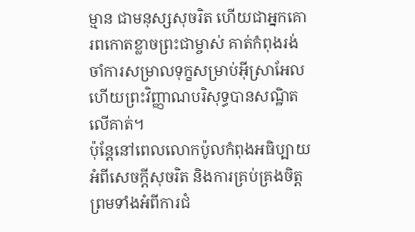ម្មាន ជាមនុស្សសុចរិត ហើយជាអ្នកគោរពកោតខ្លាចព្រះជាម្ចាស់ គាត់កំពុងរង់ចាំការសម្រាលទុក្ខសម្រាប់អ៊ីស្រាអែល ហើយព្រះវិញ្ញាណបរិសុទ្ធបានសណ្ឋិតលើគាត់។
ប៉ុន្ដែនៅពេលលោកប៉ូលកំពុងអធិប្បាយអំពីសេចក្ដីសុចរិត និងការគ្រប់គ្រងចិត្ដ ព្រមទាំងអំពីការជំ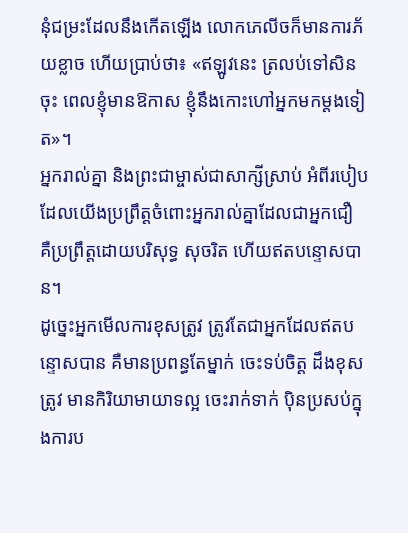នុំជម្រះដែលនឹងកើតឡើង លោកភេលីចក៏មានការភ័យខ្លាច ហើយប្រាប់ថា៖ «ឥឡូវនេះ ត្រលប់ទៅសិនចុះ ពេលខ្ញុំមានឱកាស ខ្ញុំនឹងកោះហៅអ្នកមកម្ដងទៀត»។
អ្នករាល់គ្នា និងព្រះជាម្ចាស់ជាសាក្សីស្រាប់ អំពីរបៀបដែលយើងប្រព្រឹត្ដចំពោះអ្នករាល់គ្នាដែលជាអ្នកជឿ គឺប្រព្រឹត្ដដោយបរិសុទ្ធ សុចរិត ហើយឥតបន្ទោសបាន។
ដូច្នេះអ្នកមើលការខុសត្រូវ ត្រូវតែជាអ្នកដែលឥតបន្ទោសបាន គឺមានប្រពន្ធតែម្នាក់ ចេះទប់ចិត្ដ ដឹងខុសត្រូវ មានកិរិយាមាយាទល្អ ចេះរាក់ទាក់ ប៉ិនប្រសប់ក្នុងការប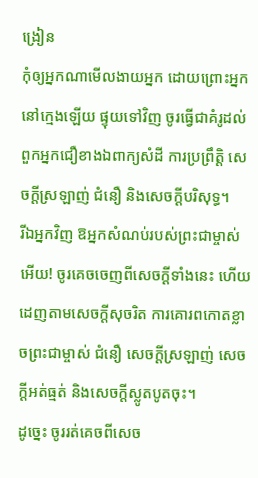ង្រៀន
កុំឲ្យអ្នកណាមើលងាយអ្នក ដោយព្រោះអ្នកនៅក្មេងឡើយ ផ្ទុយទៅវិញ ចូរធ្វើជាគំរូដល់ពួកអ្នកជឿខាងឯពាក្យសំដី ការប្រព្រឹត្ដិ សេចក្ដីស្រឡាញ់ ជំនឿ និងសេចក្ដីបរិសុទ្ធ។
រីឯអ្នកវិញ ឱអ្នកសំណប់របស់ព្រះជាម្ចាស់អើយ! ចូរគេចចេញពីសេចក្ដីទាំងនេះ ហើយដេញតាមសេចក្ដីសុចរិត ការគោរពកោតខ្លាចព្រះជាម្ចាស់ ជំនឿ សេចក្ដីស្រឡាញ់ សេចក្ដីអត់ធ្មត់ និងសេចក្ដីស្លូតបូតចុះ។
ដូច្នេះ ចូររត់គេចពីសេច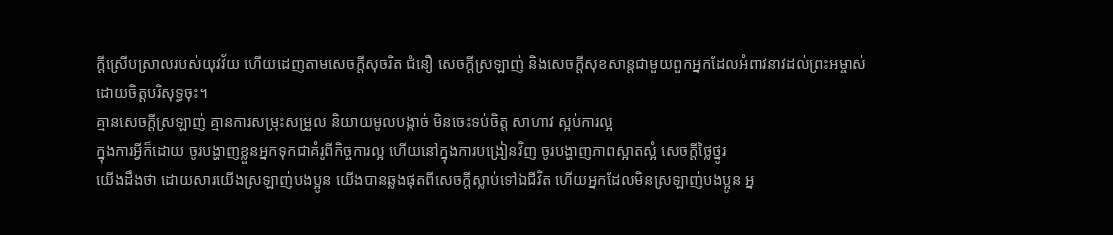ក្ដីស្រើបស្រាលរបស់យុវវ័យ ហើយដេញតាមសេចក្ដីសុចរិត ជំនឿ សេចក្ដីស្រឡាញ់ និងសេចក្ដីសុខសាន្តជាមួយពួកអ្នកដែលអំពាវនាវដល់ព្រះអម្ចាស់ដោយចិត្តបរិសុទ្ធចុះ។
គ្មានសេចក្ដីស្រឡាញ់ គ្មានការសម្រុះសម្រួល និយាយមូលបង្កាច់ មិនចេះទប់ចិត្ត សាហាវ ស្អប់ការល្អ
ក្នុងការអ្វីក៏ដោយ ចូរបង្ហាញខ្លួនអ្នកទុកជាគំរូពីកិច្ចការល្អ ហើយនៅក្នុងការបង្រៀនវិញ ចូរបង្ហាញភាពស្អាតស្អំ សេចក្ដីថ្លៃថ្នូរ
យើងដឹងថា ដោយសារយើងស្រឡាញ់បងប្អូន យើងបានឆ្លងផុតពីសេចក្ដីស្លាប់ទៅឯជីវិត ហើយអ្នកដែលមិនស្រឡាញ់បងប្អូន អ្ន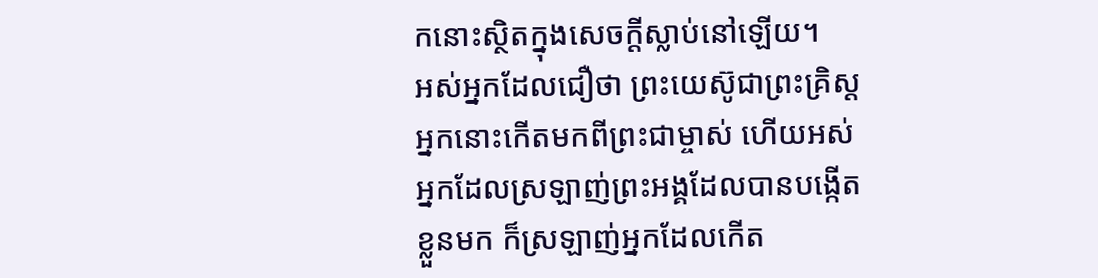កនោះស្ថិតក្នុងសេចក្ដីស្លាប់នៅឡើយ។
អស់អ្នកដែលជឿថា ព្រះយេស៊ូជាព្រះគ្រិស្ដ អ្នកនោះកើតមកពីព្រះជាម្ចាស់ ហើយអស់អ្នកដែលស្រឡាញ់ព្រះអង្គដែលបានបង្កើតខ្លួនមក ក៏ស្រឡាញ់អ្នកដែលកើត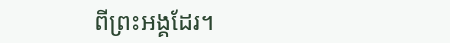ពីព្រះអង្គដែរ។